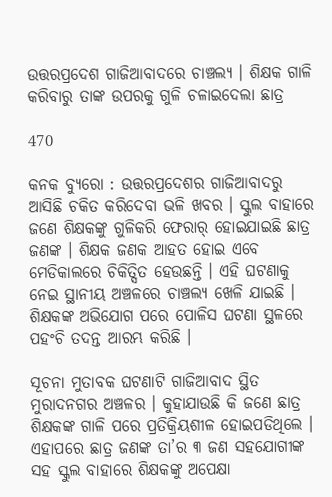ଉତ୍ତରପ୍ରଦେଶ ଗାଜିଆବାଦରେ ଚାଞ୍ଚଲ୍ୟ । ଶିକ୍ଷକ ଗାଳି କରିବାରୁ ତାଙ୍କ ଉପରକୁ ଗୁଳି ଚଳାଇଦେଲା ଛାତ୍ର

470

କନକ ବ୍ୟୁରୋ : ଉତ୍ତରପ୍ରଦେଶର ଗାଜିଆବାଦରୁ ଆସିଛି ଚକିତ କରିଦେବା ଭଳି ଖବର । ସ୍କୁଲ ବାହାରେ ଜଣେ ଶିକ୍ଷକଙ୍କୁ ଗୁଳିକରି ଫେରାର୍ ହୋଇଯାଇଛି ଛାତ୍ର ଜଣଙ୍କ । ଶିକ୍ଷକ ଜଣକ ଆହତ ହୋଇ ଏବେ ମେଡିକାଲରେ ଚିକିତ୍ସିତ ହେଉଛନ୍ତି । ଏହି ଘଟଣାକୁ ନେଇ ସ୍ଥାନୀୟ ଅଞ୍ଚଳରେ ଚାଞ୍ଚଲ୍ୟ ଖେଳି ଯାଇଛି । ଶିକ୍ଷକଙ୍କ ଅଭିଯୋଗ ପରେ ପୋଳିସ ଘଟଣା ସ୍ଥଳରେ ପହଂଚି ତଦନ୍ତ ଆରମ୍ଭ କରିଛି ।

ସୂଚନା ମୁତାବକ ଘଟଣାଟି ଗାଜିଆବାଦ ସ୍ଥିତ ମୁରାଦନଗର ଅଞ୍ଚଳର । କୁହାଯାଉଛି କି ଜଣେ ଛାତ୍ର ଶିକ୍ଷକଙ୍କ ଗାଳି ପରେ ପ୍ରତିକ୍ରିୟଶୀଳ ହୋଇପଡିଥିଲେ । ଏହାପରେ ଛାତ୍ର ଜଣଙ୍କ ତା’ର ୩ ଜଣ ସହଯୋଗୀଙ୍କ ସହ ସ୍କୁଲ ବାହାରେ ଶିକ୍ଷକଙ୍କୁ ଅପେକ୍ଷା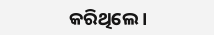କରିଥିଲେ ।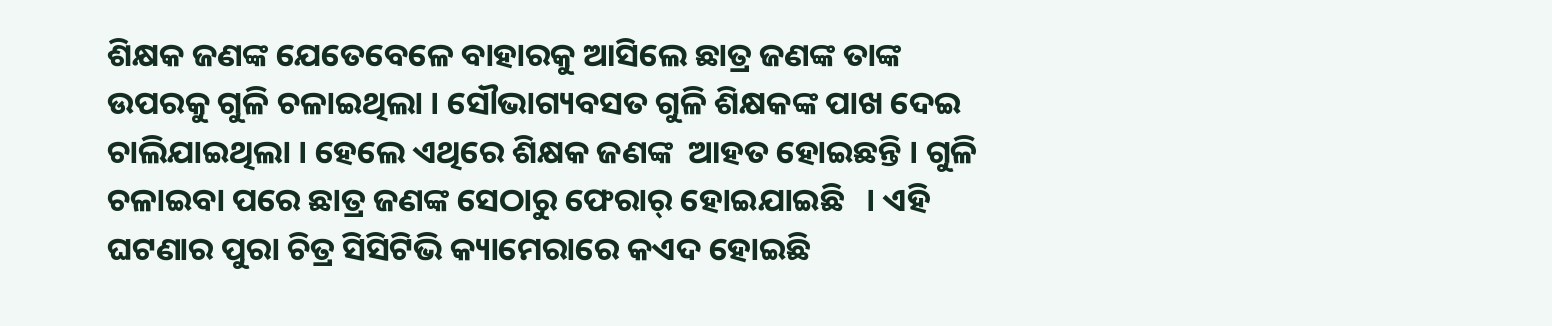ଶିକ୍ଷକ ଜଣଙ୍କ ଯେତେବେଳେ ବାହାରକୁ ଆସିଲେ ଛାତ୍ର ଜଣଙ୍କ ତାଙ୍କ ଉପରକୁ ଗୁଳି ଚଳାଇଥିଲା । ସୌଭାଗ୍ୟବସତ ଗୁଳି ଶିକ୍ଷକଙ୍କ ପାଖ ଦେଇ ଚାଲିଯାଇଥିଲା । ହେଲେ ଏଥିରେ ଶିକ୍ଷକ ଜଣଙ୍କ  ଆହତ ହୋଇଛନ୍ତି । ଗୁଳି ଚଳାଇବା ପରେ ଛାତ୍ର ଜଣଙ୍କ ସେଠାରୁ ଫେରାର୍ ହୋଇଯାଇଛି   । ଏହି ଘଟଣାର ପୁରା ଚିତ୍ର ସିସିଟିଭି କ୍ୟାମେରାରେ କଏଦ ହୋଇଛି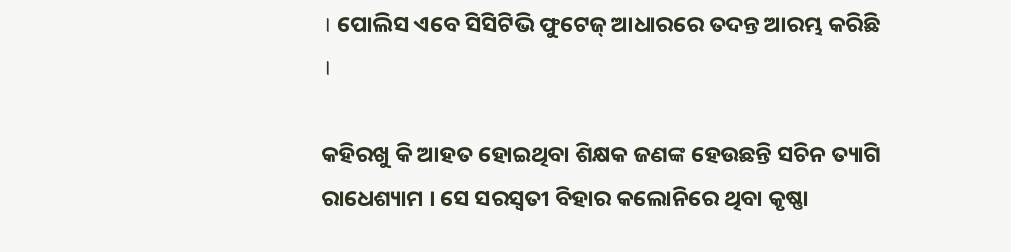। ପୋଲିସ ଏବେ ସିସିଟିଭି ଫୁଟେଜ୍ ଆଧାରରେ ତଦନ୍ତ ଆରମ୍ଭ କରିଛି    ।

କହିରଖୁ କି ଆହତ ହୋଇଥିବା ଶିକ୍ଷକ ଜଣଙ୍କ ହେଉଛନ୍ତି ସଚିନ ତ୍ୟାଗି ରାଧେଶ୍ୟାମ । ସେ ସରସ୍ୱତୀ ବିହାର କଲୋନିରେ ଥିବା କୃଷ୍ଣା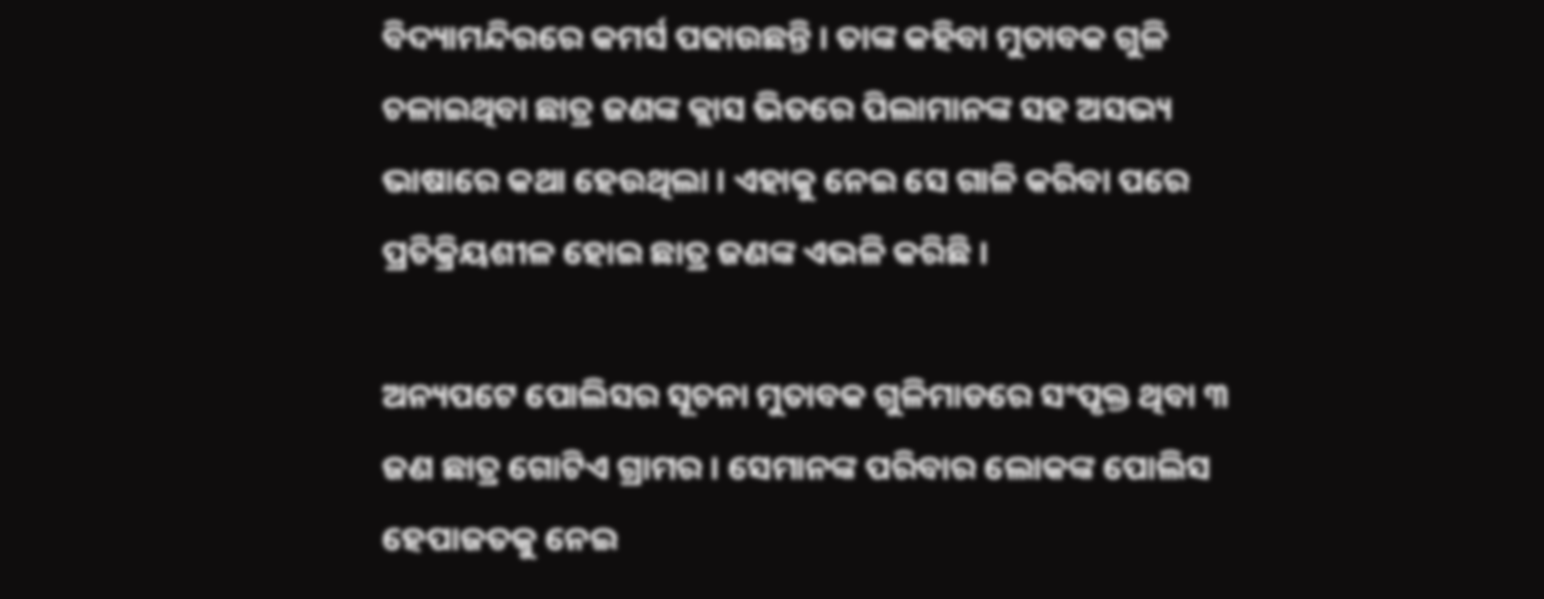ବିଦ୍ୟାମନ୍ଦିରରେ କମର୍ସ ପଢାଉଛନ୍ତି । ତାଙ୍କ କହିବା ମୁତାବକ ଗୁଳି ଚଳାଇଥିବା ଛାତ୍ର ଜଣଙ୍କ କ୍ଲାସ ଭିତରେ ପିଲାମାନଙ୍କ ସହ ଅସଭ୍ୟ ଭାଷାରେ କଥା ହେଉଥିଲା । ଏହାକୁ ନେଇ ସେ ଗାଳି କରିବା ପରେ ପ୍ରତିକ୍ରିୟଶୀଳ ହୋଇ ଛାତ୍ର ଜଣଙ୍କ ଏଭଳି କରିଛି ।

ଅନ୍ୟପଟେ ପୋଲିସର ସୂଚନା ମୁତାବକ ଗୁଳିମାଡରେ ସଂପୃକ୍ତ ଥିବା ୩ ଜଣ ଛାତ୍ର ଗୋଟିଏ ଗ୍ରାମର । ସେମାନଙ୍କ ପରିବାର ଲୋକଙ୍କ ପୋଲିସ ହେପାଜତକୁ ନେଇ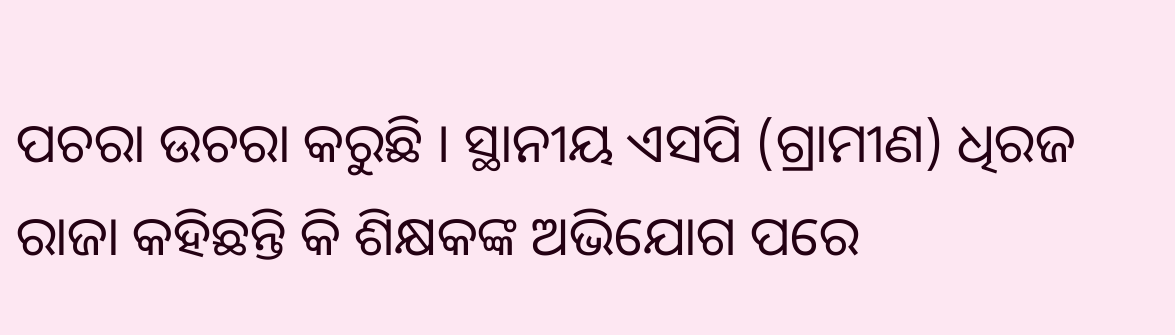ପଚରା ଉଚରା କରୁଛି । ସ୍ଥାନୀୟ ଏସପି (ଗ୍ରାମୀଣ) ଧିରଜ ରାଜା କହିଛନ୍ତି କି ଶିକ୍ଷକଙ୍କ ଅଭିଯୋଗ ପରେ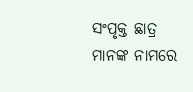ସଂପୃକ୍ତ ଛାତ୍ର ମାନଙ୍କ ନାମରେ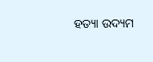ହତ୍ୟା ଉଦ୍ୟମ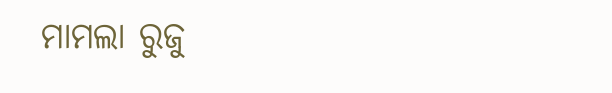ମାମଲା ରୁଜୁ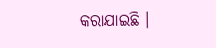କରାଯାଇଛି ।